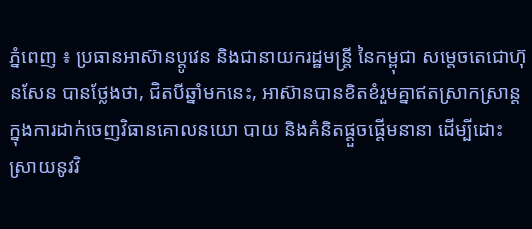ភ្នំពេញ ៖ ប្រធានអាស៊ានប្តូវេន និងជានាយករដ្ឋមន្ត្រី នៃកម្ពុជា សម្តេចតេជោហ៊ុនសែន បានថ្លែងថា, ជិតបីឆ្នាំមកនេះ, អាស៊ានបានខិតខំរួមគ្នាឥតស្រាកស្រាន្ត ក្នុងការដាក់ចេញវិធានគោលនយោ បាយ និងគំនិតផ្តួចផ្តើមនានា ដើម្បីដោះស្រាយនូវវិ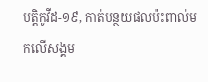បត្តិកូវីដ-១៩, កាត់បន្ថយផលប៉ះពាល់មកលើសង្គម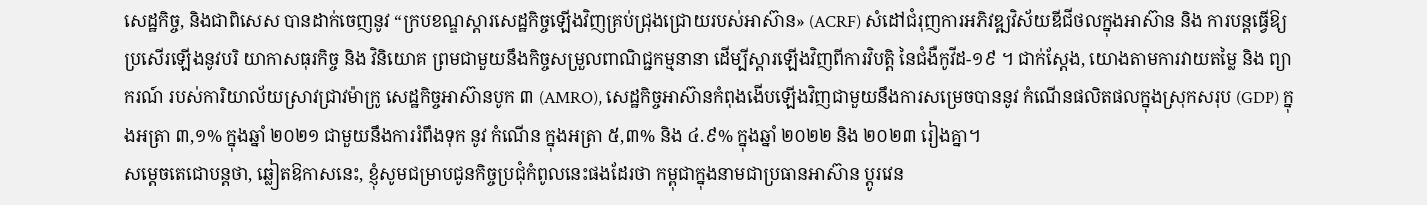សេដ្ឋកិច្ច, និងជាពិសេស បានដាក់ចេញនូវ “ក្របខណ្ឌស្តារសេដ្ឋកិច្ចឡើងវិញគ្រប់ជ្រុងជ្រោយរបស់អាស៊ាន» (ACRF) សំដៅជំរុញការអភិវឌ្ឍវិស័យឌីជីថលក្នុងអាស៊ាន និង ការបន្តធ្វើឱ្យប្រសើរឡើងនូវបរិ យាកាសធុរកិច្ច និង វិនិយោគ ព្រមជាមួយនឹងកិច្ចសម្រួលពាណិជ្ជកម្មនានា ដើម្បីស្តារឡើងវិញពីការវិបត្តិ នៃជំងឺកូវីដ-១៩ ។ ជាក់ស្តែង, យោងតាមការវាយតម្លៃ និង ព្យាករណ៍ របស់ការិយាល័យស្រាវជ្រាវម៉ាក្រូ សេដ្ឋកិច្ចអាស៊ានបូក ៣ (AMRO), សេដ្ឋកិច្ចអាស៊ានកំពុងងើបឡើងវិញជាមួយនឹងការសម្រេចបាននូវ កំណើនផលិតផលក្នុងស្រុកសរុប (GDP) ក្នុងអត្រា ៣,១% ក្នុងឆ្នាំ ២០២១ ជាមួយនឹងការរំពឹងទុក នូវ កំណើន ក្នុងអត្រា ៥,៣% និង ៤.៩% ក្នុងឆ្នាំ ២០២២ និង ២០២៣ រៀងគ្នា។
សម្តេចតេជោបន្តថា, ឆ្លៀតឱកាសនេះ, ខ្ញុំសូមជម្រាបជូនកិច្ចប្រជុំកំពូលនេះផងដែរថា កម្ពុជាក្នុងនាមជាប្រធានអាស៊ាន ប្តូរវេន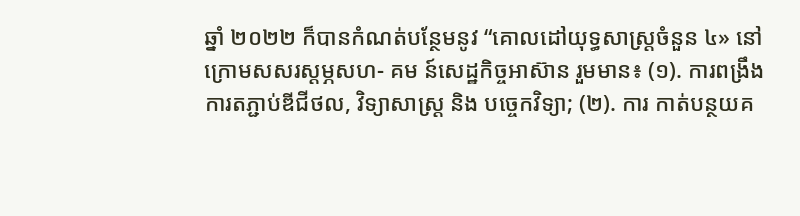ឆ្នាំ ២០២២ ក៏បានកំណត់បន្ថែមនូវ “គោលដៅយុទ្ធសាស្ត្រចំនួន ៤» នៅក្រោមសសរស្ដម្ភសហ- គម ន៍សេដ្ឋកិច្ចអាស៊ាន រួមមាន៖ (១). ការពង្រឹងការតភ្ជាប់ឌីជីថល, វិទ្យាសាស្ត្រ និង បច្ចេកវិទ្យា; (២). ការ កាត់បន្ថយគ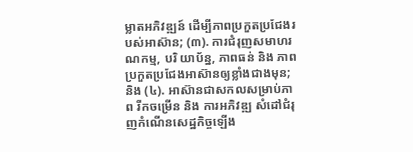ម្លាតអភិវឌ្ឍន៍ ដើម្បីភាពប្រកួតប្រជែងរបស់អាស៊ាន; (៣). ការជំរុញសមាហរណកម្ម, បរិ យាប័ន្ន, ភាពធន់ និង ភាពប្រកួតប្រជែងអាស៊ានឲ្យខ្លាំងជាងមុន; និង (៤). អាស៊ានជាសកលសម្រាប់ភាព រីកចម្រើន និង ការអភិវឌ្ឍ សំដៅជំរុញកំណើនសេដ្ឋកិច្ចឡើង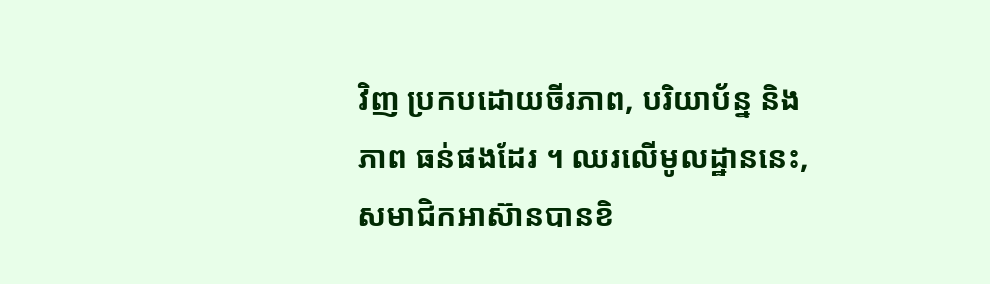វិញ ប្រកបដោយចីរភាព, បរិយាប័ន្ន និង ភាព ធន់ផងដែរ ។ ឈរលើមូលដ្ឋាននេះ, សមាជិកអាស៊ានបានខិ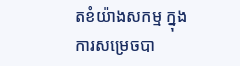តខំយ៉ាងសកម្ម ក្នុងការសម្រេចបា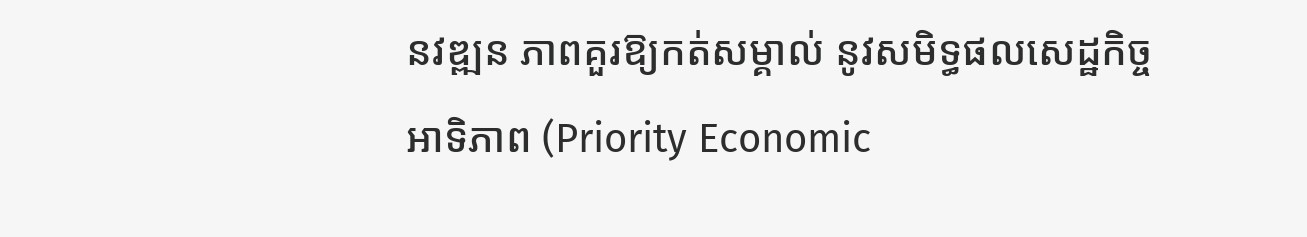នវឌ្ឍន ភាពគួរឱ្យកត់សម្គាល់ នូវសមិទ្ធផលសេដ្ឋកិច្ចអាទិភាព (Priority Economic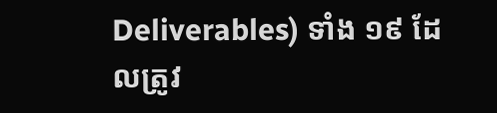Deliverables) ទាំង ១៩ ដែលត្រូវ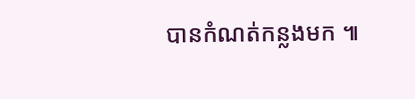បានកំណត់កន្លងមក ៕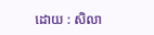ដោយ : សិលា